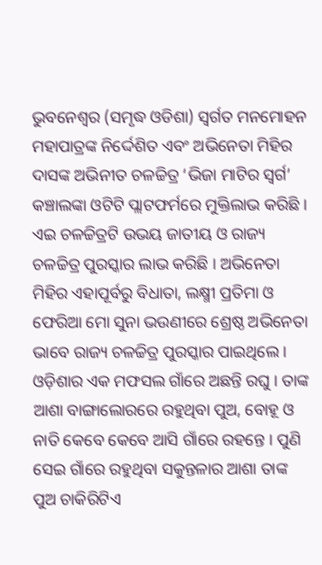ଭୁବନେଶ୍ୱର (ସମୃଦ୍ଧ ଓଡିଶା) ସ୍ୱର୍ଗତ ମନମୋହନ ମହାପାତ୍ରଙ୍କ ନିର୍ଦ୍ଦେଶିତ ଏବଂ ଅଭିନେତା ମିହିର ଦାସଙ୍କ ଅଭିନୀତ ଚଳଚ୍ଚିତ୍ର ‘ଭିଜା ମାଟିର ସ୍ୱର୍ଗ’ କଞ୍ଚାଲଙ୍କା ଓଟିଟି ପ୍ଲାଟଫର୍ମରେ ମୁକ୍ତିଲାଭ କରିଛି । ଏଇ ଚଳଚ୍ଚିତ୍ରଟି ଉଭୟ ଜାତୀୟ ଓ ରାଜ୍ୟ ଚଳଚ୍ଚିତ୍ର ପୁରସ୍କାର ଲାଭ କରିଛି । ଅଭିନେତା ମିହିର ଏହାପୂର୍ବରୁ ବିଧାତା, ଲକ୍ଷ୍ମୀ ପ୍ରତିମା ଓ ଫେରିଆ ମୋ ସୁନା ଭଉଣୀରେ ଶ୍ରେଷ୍ଠ ଅଭିନେତା ଭାବେ ରାଜ୍ୟ ଚଳଚ୍ଚିତ୍ର ପୁରସ୍କାର ପାଇଥିଲେ । ଓଡ଼ିଶାର ଏକ ମଫସଲ ଗାଁରେ ଅଛନ୍ତି ରଘୁ । ତାଙ୍କ ଆଶା ବାଙ୍ଗାଲୋରରେ ରହୁଥିବା ପୁଅ, ବୋହୂ ଓ ନାତି କେବେ କେବେ ଆସି ଗାଁରେ ରହନ୍ତେ । ପୁଣି ସେଇ ଗାଁରେ ରହୁଥିବା ସକୁନ୍ତଳାର ଆଶା ତାଙ୍କ ପୁଅ ଚାକିରିଟିଏ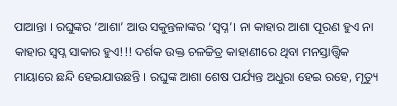ପାଆନ୍ତା । ରଘୁଙ୍କର ‘ଆଶା’ ଆଉ ସକୁନ୍ତଳାଙ୍କର ‘ସ୍ୱପ୍ନ’। ନା କାହାର ଆଶା ପୂରଣ ହୁଏ ନା କାହାର ସ୍ୱପ୍ନ ସାକାର ହୁଏ!!! ଦର୍ଶକ ଉକ୍ତ ଚଳଚ୍ଚିତ୍ର କାହାଣୀରେ ଥିବା ମନସ୍ତାତ୍ତ୍ବିକ ମାୟାରେ ଛନ୍ଦି ହେଇଯାଉଛନ୍ତି । ରଘୁଙ୍କ ଆଶା ଶେଷ ପର୍ଯ୍ୟନ୍ତ ଅଧୁରା ହେଇ ରହେ, ମୃତ୍ୟୁ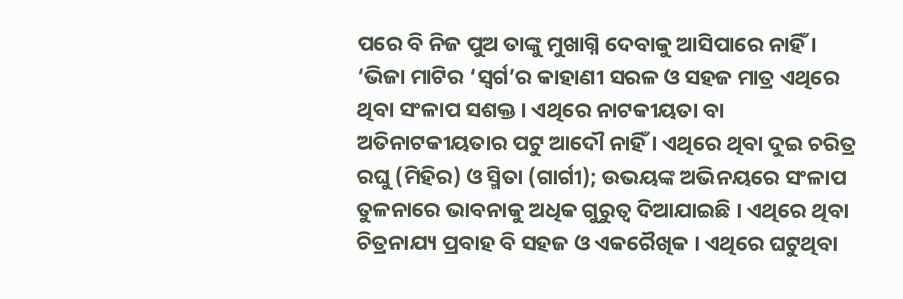ପରେ ବି ନିଜ ପୁଅ ତାଙ୍କୁ ମୁଖାଗ୍ନି ଦେବାକୁ ଆସିପାରେ ନାହିଁ । ‘ଭିଜା ମାଟିର ‘ସ୍ୱର୍ଗ’ର କାହାଣୀ ସରଳ ଓ ସହଜ ମାତ୍ର ଏଥିରେ ଥିବା ସଂଳାପ ସଶକ୍ତ । ଏଥିରେ ନାଟକୀୟତା ବା ଅତିନାଟକୀୟତାର ପଟୁ ଆଦୌ ନାହିଁ । ଏଥିରେ ଥିବା ଦୁଇ ଚରିତ୍ର ରଘୁ (ମିହିର) ଓ ସ୍ମିତା (ଗାର୍ଗୀ); ଉଭୟଙ୍କ ଅଭିନୟରେ ସଂଳାପ ତୁଳନାରେ ଭାବନାକୁ ଅଧିକ ଗୁରୁତ୍ବ ଦିଆଯାଇଛି । ଏଥିରେ ଥିବା ଚିତ୍ରନାଯ୍ୟ ପ୍ରବାହ ବି ସହଜ ଓ ଏକରୈଖିକ । ଏଥିରେ ଘଟୁଥିବା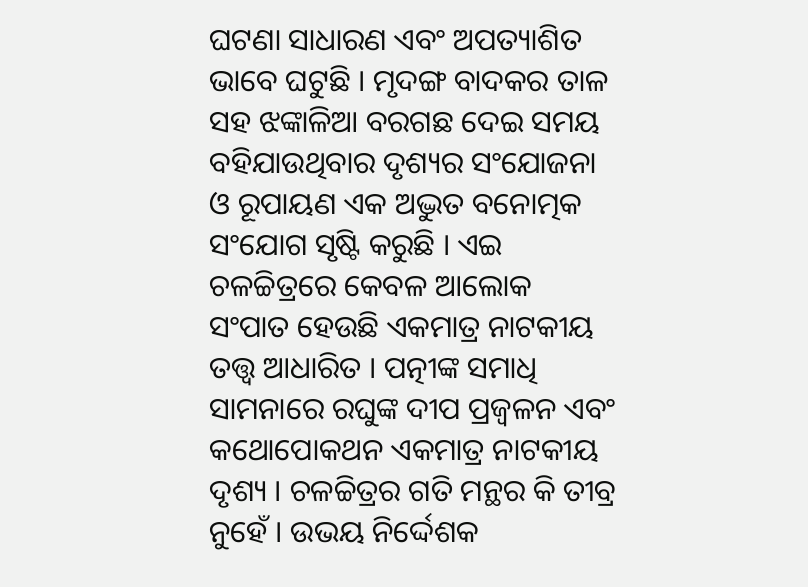ଘଟଣା ସାଧାରଣ ଏବଂ ଅପତ୍ୟାଶିତ ଭାବେ ଘଟୁଛି । ମୃଦଙ୍ଗ ବାଦକର ତାଳ ସହ ଝଙ୍କାଳିଆ ବରଗଛ ଦେଇ ସମୟ ବହିଯାଉଥିବାର ଦୃଶ୍ୟର ସଂଯୋଜନା ଓ ରୂପାୟଣ ଏକ ଅଦ୍ଭୁତ ବନୋତ୍ମକ ସଂଯୋଗ ସୃଷ୍ଟି କରୁଛି । ଏଇ ଚଳଚ୍ଚିତ୍ରରେ କେବଳ ଆଲୋକ ସଂପାତ ହେଉଛି ଏକମାତ୍ର ନାଟକୀୟ ତତ୍ତ୍ବ ଆଧାରିତ । ପତ୍ନୀଙ୍କ ସମାଧି ସାମନାରେ ରଘୁଙ୍କ ଦୀପ ପ୍ରଜ୍ବଳନ ଏବଂ କଥୋପୋକଥନ ଏକମାତ୍ର ନାଟକୀୟ ଦୃଶ୍ୟ । ଚଳଚ୍ଚିତ୍ରର ଗତି ମନ୍ଥର କି ତୀବ୍ର ନୁହେଁ । ଉଭୟ ନିର୍ଦ୍ଦେଶକ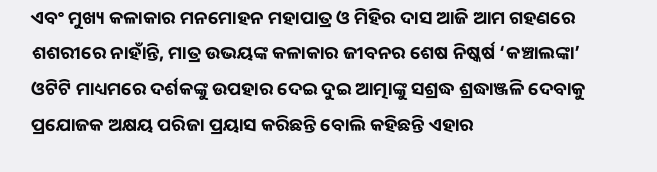ଏବଂ ମୁଖ୍ୟ କଳାକାର ମନମୋହନ ମହାପାତ୍ର ଓ ମିହିର ଦାସ ଆଜି ଆମ ଗହଣରେ ଶଶରୀରେ ନାହାଁନ୍ତି, ମାତ୍ର ଉଭୟଙ୍କ କଳାକାର ଜୀବନର ଶେଷ ନିଷ୍କର୍ଷ ‘କଞ୍ଚାଲଙ୍କା’ ଓଟିଟି ମାଧ୍ୟମରେ ଦର୍ଶକଙ୍କୁ ଉପହାର ଦେଇ ଦୁଇ ଆତ୍ମାଙ୍କୁ ସଶ୍ରଦ୍ଧ ଶ୍ରଦ୍ଧାଞ୍ଜଳି ଦେବାକୁ ପ୍ରଯୋଜକ ଅକ୍ଷୟ ପରିଜା ପ୍ରୟାସ କରିଛନ୍ତି ବୋଲି କହିଛନ୍ତି ଏହାର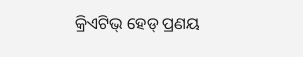କ୍ରିଏଟିଭ୍ ହେଡ୍ ପ୍ରଣୟ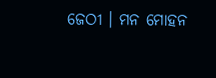ଜେଠୀ । ମନ ମୋହନ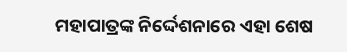ମହାପାତ୍ରଙ୍କ ନିର୍ଦ୍ଦେଶନାରେ ଏହା ଶେଷ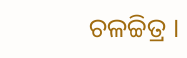ଚଳଚ୍ଚିତ୍ର ।